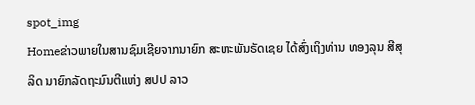spot_img
Homeຂ່າວພາຍໃນສານຊົມເຊີຍຈາກນາຍົກ ສະຫະພັນຣັດເຊຍ ໄດ້ສົ່ງເຖິງທ່ານ ທອງລຸນ ສີສຸລິດ ນາຍົກລັດຖະມົນຕີແຫ່ງ ສປປ ລາວ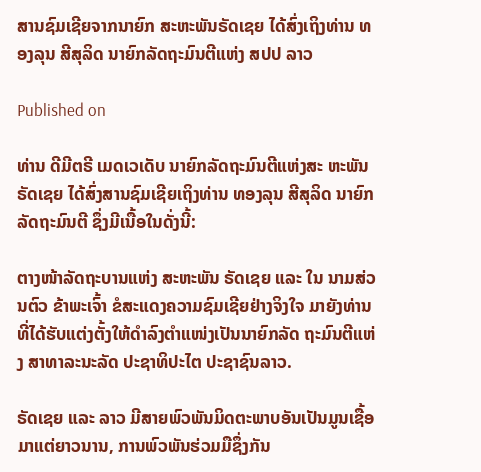ສານຊົມເຊີຍຈາກນາຍົກ ສະຫະພັນຣັດເຊຍ ໄດ້ສົ່ງເຖິງທ່ານ ທອງລຸນ ສີສຸລິດ ນາຍົກລັດຖະມົນຕີແຫ່ງ ສປປ ລາວ

Published on

ທ່ານ ດີມີຕຣີ ເມດເວເດັບ ນາຍົກລັດຖະມົນຕີແຫ່ງສະ ຫະພັນຣັດເຊຍ ໄດ້ສົ່ງສານຊົມເຊີຍເຖິງທ່ານ ທອງລຸນ ສີສຸລິດ ນາຍົກລັດຖະມົນຕີ ຊຶ່ງມີເນື້ອໃນດັ່ງນີ້:

ຕາງໜ້າລັດຖະບານແຫ່ງ ສະຫະພັນ ຣັດເຊຍ ແລະ ໃນ ນາມສ່ວນຕົວ ຂ້າພະເຈົ້າ ຂໍສະແດງຄວາມຊົມເຊີຍຢ່າງຈິງໃຈ ມາຍັງທ່ານ ທີ່ໄດ້ຮັບແຕ່ງຕັ້ງໃຫ້ດຳລົງຕຳແໜ່ງເປັນນາຍົກລັດ ຖະມົນຕີແຫ່ງ ສາທາລະນະລັດ ປະຊາທິປະໄຕ ປະຊາຊົນລາວ.

ຣັດເຊຍ ແລະ ລາວ ມີສາຍພົວພັນມິດຕະພາບອັນເປັນມູນເຊື້ອມາແຕ່ຍາວນານ, ການພົວພັນຮ່ວມມືຊຶ່ງກັນ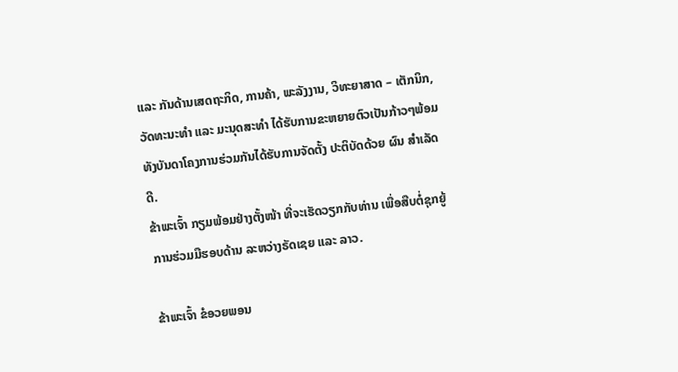ແລະ ກັນດ້ານເສດຖະກິດ, ການຄ້າ, ພະລັງງານ, ວິທະຍາສາດ – ເຕັກນິກ, ວັດທະນະທຳ ແລະ ມະນຸດສະທຳ ໄດ້ຮັບການຂະຫຍາຍຕົວເປັນກ້າວໆພ້ອມທັງບັນດາໂຄງການຮ່ວມກັນໄດ້ຮັບການຈັດຕັ້ງ ປະຕິບັດດ້ວຍ ຜົນ ສຳເລັດດີ.
ຂ້າພະເຈົ້າ ກຽມພ້ອມຢ່າງຕັ້ງໜ້າ ທີ່ຈະເຮັດວຽກກັບທ່ານ ເພື່ອສືບຕໍ່ຊຸກຍູ້ການຮ່ວມມືຮອບດ້ານ ລະຫວ່າງຣັດເຊຍ ແລະ ລາວ.

ຂ້າພະເຈົ້າ ຂໍອວຍພອນ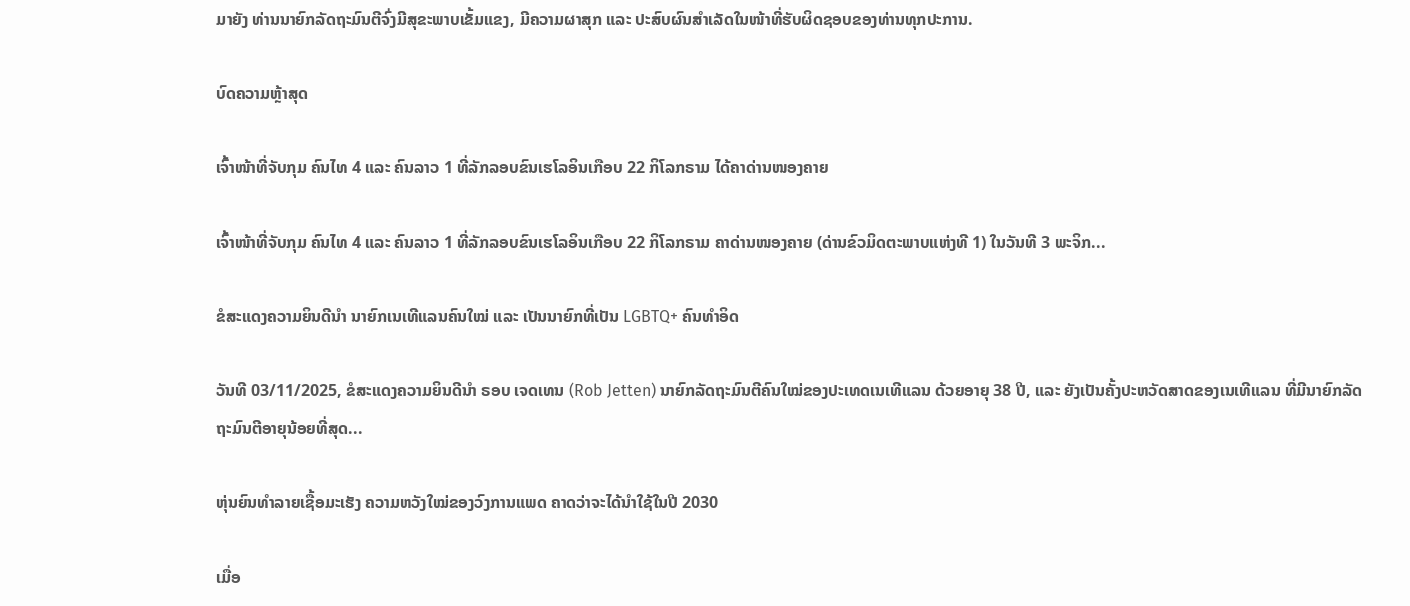ມາຍັງ ທ່ານນາຍົກລັດຖະມົນຕີຈົ່ງມີສຸຂະພາບເຂັ້ມແຂງ, ມີຄວາມຜາສຸກ ແລະ ປະສົບຜົນສຳເລັດໃນໜ້າທີ່ຮັບຜິດຊອບຂອງທ່ານທຸກປະການ.

ບົດຄວາມຫຼ້າສຸດ

ເຈົ້າໜ້າທີ່ຈັບກຸມ ຄົນໄທ 4 ແລະ ຄົນລາວ 1 ທີ່ລັກລອບຂົນເຮໂລອິນເກືອບ 22 ກິໂລກຣາມ ໄດ້ຄາດ່ານໜອງຄາຍ

ເຈົ້າໜ້າທີ່ຈັບກຸມ ຄົນໄທ 4 ແລະ ຄົນລາວ 1 ທີ່ລັກລອບຂົນເຮໂລອິນເກືອບ 22 ກິໂລກຣາມ ຄາດ່ານໜອງຄາຍ (ດ່ານຂົວມິດຕະພາບແຫ່ງທີ 1) ໃນວັນທີ 3 ພະຈິກ...

ຂໍສະແດງຄວາມຍິນດີນຳ ນາຍົກເນເທີແລນຄົນໃໝ່ ແລະ ເປັນນາຍົກທີ່ເປັນ LGBTQ+ ຄົນທຳອິດ

ວັນທີ 03/11/2025, ຂໍສະແດງຄວາມຍິນດີນຳ ຣອບ ເຈດເທນ (Rob Jetten) ນາຍົກລັດຖະມົນຕີຄົນໃໝ່ຂອງປະເທດເນເທີແລນ ດ້ວຍອາຍຸ 38 ປີ, ແລະ ຍັງເປັນຄັ້ງປະຫວັດສາດຂອງເນເທີແລນ ທີ່ມີນາຍົກລັດຖະມົນຕີອາຍຸນ້ອຍທີ່ສຸດ...

ຫຸ່ນຍົນທຳລາຍເຊື້ອມະເຮັງ ຄວາມຫວັງໃໝ່ຂອງວົງການແພດ ຄາດວ່າຈະໄດ້ນໍາໃຊ້ໃນປີ 2030

ເມື່ອ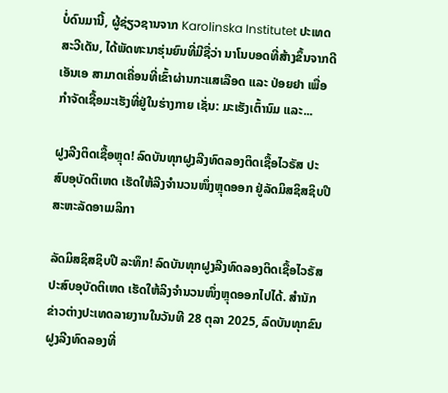ບໍ່ດົນມານີ້, ຜູ້ຊ່ຽວຊານຈາກ Karolinska Institutet ປະເທດສະວີເດັນ, ໄດ້ພັດທະນາຮຸ່ນຍົນທີ່ມີຊື່ວ່າ ນາໂນບອດທີ່ສ້າງຂຶ້ນຈາກດີເອັນເອ ສາມາດເຄື່ອນທີ່ເຂົ້າຜ່ານກະແສເລືອດ ແລະ ປ່ອຍຢາ ເພື່ອກຳຈັດເຊື້ອມະເຮັງທີ່ຢູ່ໃນຮ່າງກາຍ ເຊັ່ນ: ມະເຮັງເຕົ້ານົມ ແລະ...

ຝູງລີງຕິດເຊື້ອຫຼຸດ! ລົດບັນທຸກຝູງລີງທົດລອງຕິດເຊື້ອໄວຣັສ ປະສົບອຸບັດຕິເຫດ ເຮັດໃຫ້ລີງຈຳນວນໜຶ່ງຫຼຸດອອກ ຢູ່ລັດມິສຊິສຊິບປີ ສະຫະລັດອາເມລິກາ

ລັດມິສຊິສຊິບປີ ລະທຶກ! ລົດບັນທຸກຝູງລີງທົດລອງຕິດເຊື້ອໄວຣັສ ປະສົບອຸບັດຕິເຫດ ເຮັດໃຫ້ລິງຈຳນວນໜຶ່ງຫຼຸດອອກໄປໄດ້. ສຳນັກຂ່າວຕ່າງປະເທດລາຍງານໃນວັນທີ 28 ຕຸລາ 2025, ລົດບັນທຸກຂົນຝູງລີງທົດລອງທີ່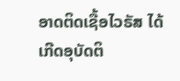ອາດຕິດເຊື້ອໄວຣັສ ໄດ້ເກີດອຸບັດຕິ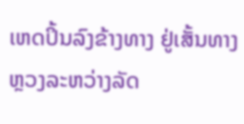ເຫດປິ້ນລົງຂ້າງທາງ ຢູ່ເສັ້ນທາງຫຼວງລະຫວ່າງລັດ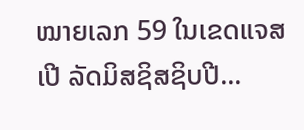ໝາຍເລກ 59 ໃນເຂດແຈສເປີ ລັດມິສຊິສຊິບປີ...